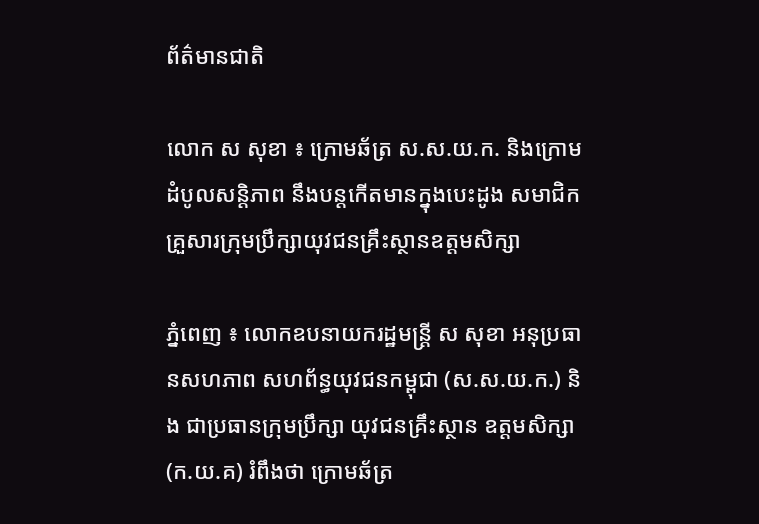ព័ត៌មានជាតិ

លោក ស សុខា ៖ ក្រោមឆ័ត្រ ស.ស.យ.ក. និងក្រោមដំបូលសន្តិភាព នឹងបន្តកើតមានក្នុងបេះដូង សមាជិកគ្រួសារក្រុមប្រឹក្សាយុវជនគ្រឹះស្ថានឧត្តមសិក្សា

ភ្នំពេញ ៖ លោកឧបនាយករដ្ឋមន្រ្តី ស សុខា អនុប្រធានសហភាព សហព័ន្ធយុវជនកម្ពុជា (ស.ស.យ.ក.) និង ជាប្រធានក្រុមប្រឹក្សា យុវជនគ្រឹះស្ថាន ឧត្តមសិក្សា (ក.យ.គ) រំពឹងថា ក្រោមឆ័ត្រ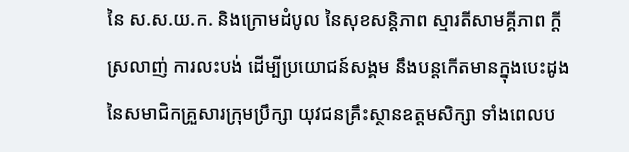នៃ ស.ស.យ.ក. និងក្រោមដំបូល នៃសុខសន្តិភាព ស្មារតីសាមគ្គីភាព ក្តីស្រលាញ់ ការលះបង់ ដើម្បីប្រយោជន៍សង្គម នឹងបន្តកើតមានក្នុងបេះដូង នៃសមាជិកគ្រួសារក្រុមប្រឹក្សា យុវជនគ្រឹះស្ថានឧត្តមសិក្សា ទាំងពេលប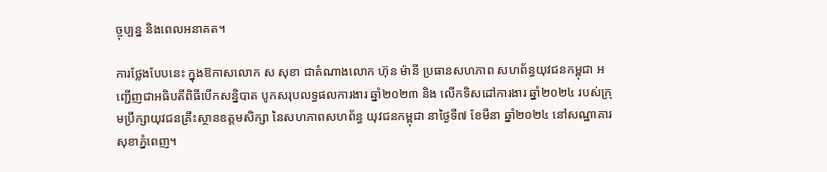ច្ចុប្បន្ន និងពេលអនាគត។

ការថ្លែងបែបនេះ ក្នុងឱកាសលោក ស សុខា ជាតំណាងលោក ហ៊ុន ម៉ានី ប្រធានសហភាព សហព័ន្ធយុវជនកម្ពុជា អញ្ជើញជាអធិបតីពិធីបើកសន្និបាត បូកសរុបលទ្ធផលការងារ ឆ្នាំ២០២៣ និង លើកទិសដៅការងារ ឆ្នាំ២០២៤ របស់ក្រុមប្រឹក្សាយុវជនគ្រឹះស្ថានឧត្តមសិក្សា នៃសហភាពសហព័ន្ធ យុវជនកម្ពុជា នាថ្ងៃទី៧ ខែមីនា ឆ្នាំ២០២៤ នៅសណ្ឋាគារសុខាភ្នំពេញ។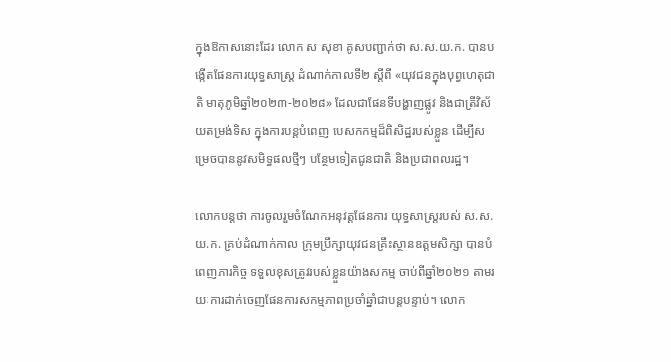ក្នុងឱកាសនោះដែរ លោក ស សុខា គូសបញ្ជាក់ថា ស.ស.យ.ក. បានបង្កើតផែនការយុទ្ធសាស្ត្រ ដំណាក់កាលទី២ ស្តីពី «យុវជនក្នុងបុព្វហេតុជាតិ មាតុភូមិឆ្នាំ២០២៣-២០២៨» ដែលជាផែនទីបង្ហាញផ្លូវ និងជាត្រីវិស័យតម្រង់ទិស ក្នុងការបន្តបំពេញ បេសកកម្មដ៏ពិសិដ្ឋរបស់ខ្លួន ដើម្បីសម្រេចបាននូវសមិទ្ធផលថ្មីៗ បន្ថែមទៀតជូនជាតិ និងប្រជាពលរដ្ឋ។

លោកបន្តថា ការចូលរួមចំណែកអនុវត្តផែនការ យុទ្ធសាស្ត្ររបស់ ស.ស.យ.ក. គ្រប់ដំណាក់កាល ក្រុមប្រឹក្សាយុវជនគ្រឹះស្ថានឧត្តមសិក្សា បានបំពេញភារកិច្ច ទទួលខុសត្រូវរបស់ខ្លួនយ៉ាងសកម្ម ចាប់ពីឆ្នាំ២០២១ តាមរយៈការដាក់ចេញផែនការសកម្មភាពប្រចាំឆ្នាំជាបន្តបន្ទាប់។ លោក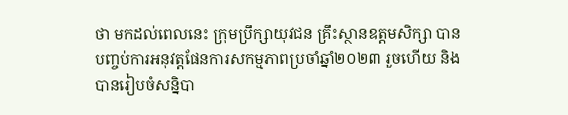ថា មកដល់ពេលនេះ ក្រុមប្រឹក្សាយុវជន គ្រឹះស្ថានឧត្តមសិក្សា បានបញ្ចប់ការអនុវត្តផែនការសកម្មភាពប្រចាំឆ្នាំ២០២៣ រួចហើយ និងបានរៀបចំសន្និបា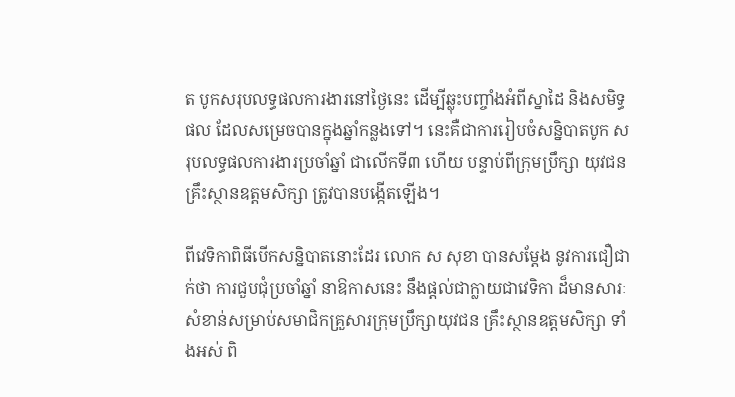ត បូកសរុបលទ្ធផលការងារនៅថ្ងៃនេះ ដើម្បីឆ្លុះបញ្ចាំងអំពីស្នាដៃ និងសមិទ្ធផល ដែលសម្រេចបានក្នុងឆ្នាំកន្លងទៅ។ នេះគឺជាការរៀបចំសន្និបាតបូក សរុបលទ្ធផលការងារប្រចាំឆ្នាំ ជាលើកទី៣ ហើយ បន្ទាប់ពីក្រុមប្រឹក្សា យុវជនគ្រឹះស្ថានឧត្តមសិក្សា ត្រូវបានបង្កើតឡើង។

ពីវេទិកាពិធីបើកសន្និបាតនោះដែរ លោក ស សុខា បានសម្តែង នូវការជឿជាក់ថា ការជួបជុំប្រចាំឆ្នាំ នាឱកាសនេះ នឹងផ្តល់ជាក្លាយជាវេទិកា ដ៏មានសារៈសំខាន់សម្រាប់សមាជិកគ្រួសារក្រុមប្រឹក្សាយុវជន គ្រឹះស្ថានឧត្តមសិក្សា ទាំងអស់ ពិ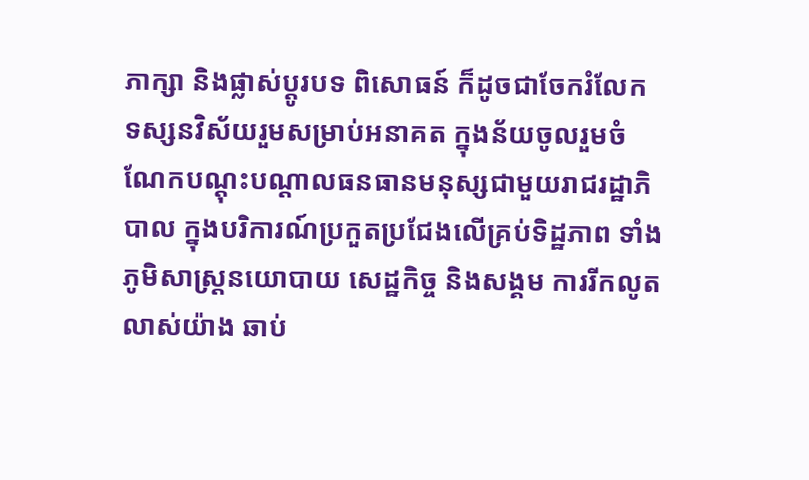ភាក្សា និងផ្លាស់ប្តូរបទ ពិសោធន៍ ក៏ដូចជាចែករំលែក ទស្សនវិស័យរួមសម្រាប់អនាគត ក្នុងន័យចូលរួមចំណែកបណ្តុះបណ្តាលធនធានមនុស្សជាមួយរាជរដ្ឋាភិបាល ក្នុងបរិការណ៍ប្រកួតប្រជែងលើគ្រប់ទិដ្ឋភាព ទាំងភូមិសាស្ត្រនយោបាយ សេដ្ឋកិច្ច និងសង្គម ការរីកលូតលាស់យ៉ាង ឆាប់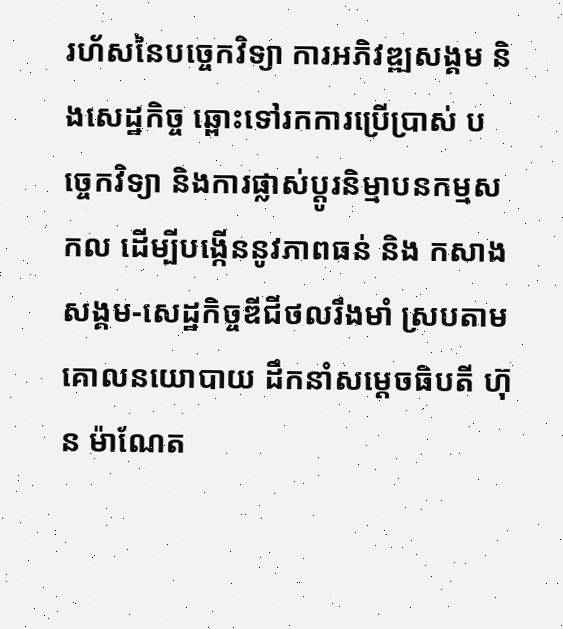រហ័សនៃបច្ចេកវិទ្យា ការអភិវឌ្ឍសង្គម និងសេដ្ឋកិច្ច ឆ្ពោះទៅរកការប្រើប្រាស់ បច្ចេកវិទ្យា និងការផ្លាស់ប្ដូរនិម្មាបនកម្មសកល ដើម្បីបង្កើននូវភាពធន់ និង កសាងសង្គម-សេដ្ឋកិច្ចឌីជីថលរឹងមាំ ស្របតាមគោលនយោបាយ ដឹកនាំសម្តេចធិបតី ហ៊ុន ម៉ាណែត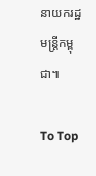នាយករដ្ឋមន្ត្រីកម្ពុជា៕

To Top